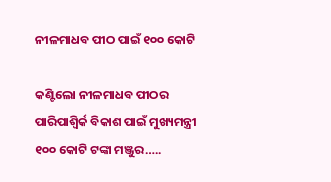ନୀଳମାଧବ ପୀଠ ପାଇଁ ୧୦୦ କୋଟି

କଣ୍ଟିଲୋ ନୀଳମାଧବ ପୀଠର ପାରିପାଶ୍ୱିର୍କ ବିକାଶ ପାଇଁ ମୁଖ୍ୟମନ୍ତ୍ରୀ ୧୦୦ କୋଟି ଟଙ୍କା ମଞ୍ଜୁର…..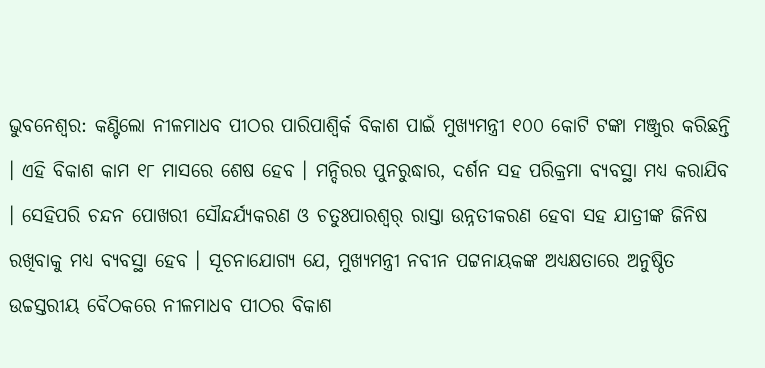ଭୁବନେଶ୍ୱର: କଣ୍ଟିଲୋ ନୀଳମାଧବ ପୀଠର ପାରିପାଶ୍ୱିର୍କ ବିକାଶ ପାଇଁ ମୁଖ୍ୟମନ୍ତ୍ରୀ ୧୦୦ କୋଟି ଟଙ୍କା ମଞ୍ଜୁର କରିଛନ୍ତି । ଏହି ବିକାଶ କାମ ୧୮ ମାସରେ ଶେଷ ହେବ । ମନ୍ଦିରର ପୁନରୁଦ୍ଧାର, ଦର୍ଶନ ସହ ପରିକ୍ରମା ବ୍ୟବସ୍ଥା ମଧ୍ୟ କରାଯିବ । ସେହିପରି ଚନ୍ଦନ ପୋଖରୀ ସୌନ୍ଦର୍ଯ୍ୟକରଣ ଓ ଚତୁଃପାରଶ୍ୱର୍ ରାସ୍ତା ଉନ୍ନତୀକରଣ ହେବା ସହ ଯାତ୍ରୀଙ୍କ ଜିନିଷ ରଖିବାକୁ ମଧ୍ୟ ବ୍ୟବସ୍ଥା ହେବ । ସୂଚନାଯୋଗ୍ୟ ଯେ, ମୁଖ୍ୟମନ୍ତ୍ରୀ ନବୀନ ପଟ୍ଟନାୟକଙ୍କ ଅଧ୍ୟକ୍ଷତାରେ ଅନୁଷ୍ଠିତ ଉଚ୍ଚସ୍ତରୀୟ ବୈଠକରେ ନୀଳମାଧବ ପୀଠର ବିକାଶ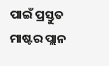ପାଇଁ ପ୍ରସ୍ତୁତ ମାଷ୍ଟର ପ୍ଲାନ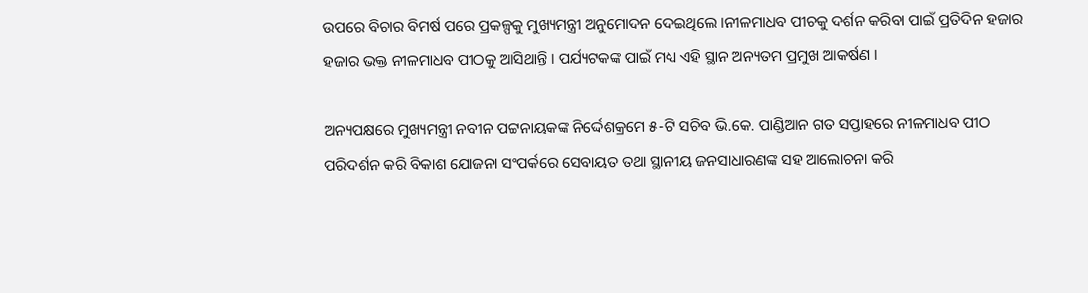ଉପରେ ବିଚାର ବିମର୍ଷ ପରେ ପ୍ରକଳ୍ପକୁ ମୁଖ୍ୟମନ୍ତ୍ରୀ ଅନୁମୋଦନ ଦେଇଥିଲେ ।ନୀଳମାଧବ ପୀଚକୁ ଦର୍ଶନ କରିବା ପାଇଁ ପ୍ରତିଦିନ ହଜାର ହଜାର ଭକ୍ତ ନୀଳମାଧବ ପୀଠକୁ ଆସିଥାନ୍ତି । ପର୍ଯ୍ୟଟକଙ୍କ ପାଇଁ ମଧ୍ୟ ଏହି ସ୍ଥାନ ଅନ୍ୟତମ ପ୍ରମୁଖ ଆକର୍ଷଣ ।

ଅନ୍ୟପକ୍ଷରେ ମୁଖ୍ୟମନ୍ତ୍ରୀ ନବୀନ ପଟ୍ଟନାୟକଙ୍କ ନିର୍ଦ୍ଦେଶକ୍ରମେ ୫-ଟି ସଚିବ ଭି.କେ. ପାଣ୍ଡିଆନ ଗତ ସପ୍ତାହରେ ନୀଳମାଧବ ପୀଠ ପରିଦର୍ଶନ କରି ବିକାଶ ଯୋଜନା ସଂପର୍କରେ ସେବାୟତ ତଥା ସ୍ଥାନୀୟ ଜନସାଧାରଣଙ୍କ ସହ ଆଲୋଚନା କରି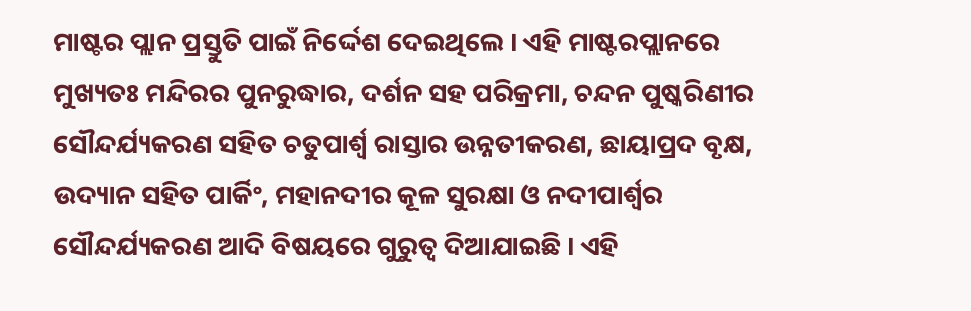ମାଷ୍ଟର ପ୍ଲାନ ପ୍ରସ୍ତୁତି ପାଇଁ ନିର୍ଦ୍ଦେଶ ଦେଇଥିଲେ । ଏହି ମାଷ୍ଟରପ୍ଲାନରେ ମୁଖ୍ୟତଃ ମନ୍ଦିରର ପୁନରୁଦ୍ଧାର, ଦର୍ଶନ ସହ ପରିକ୍ରମା, ଚନ୍ଦନ ପୁଷ୍କରିଣୀର ସୌନ୍ଦର୍ଯ୍ୟକରଣ ସହିତ ଚତୁପାର୍ଶ୍ୱ ରାସ୍ତାର ଉନ୍ନତୀକରଣ, ଛାୟାପ୍ରଦ ବୃକ୍ଷ, ଉଦ୍ୟାନ ସହିତ ପାର୍କିଂ, ମହାନଦୀର କୂଳ ସୁରକ୍ଷା ଓ ନଦୀପାର୍ଶ୍ୱର ସୌନ୍ଦର୍ଯ୍ୟକରଣ ଆଦି ବିଷୟରେ ଗୁରୁତ୍ୱ ଦିଆଯାଇଛି । ଏହି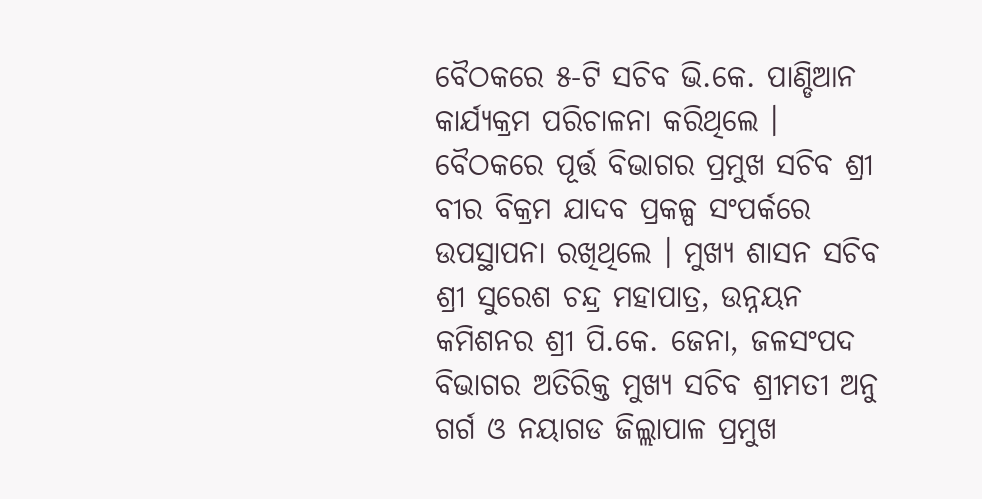ବୈଠକରେ ୫-ଟି ସଚିବ ଭି.କେ. ପାଣ୍ଡିଆନ କାର୍ଯ୍ୟକ୍ରମ ପରିଚାଳନା କରିଥିଲେ । ବୈଠକରେ ପୂର୍ତ୍ତ ବିଭାଗର ପ୍ରମୁଖ ସଚିବ ଶ୍ରୀ ବୀର ବିକ୍ରମ ଯାଦବ ପ୍ରକଳ୍ପ ସଂପର୍କରେ ଉପସ୍ଥାପନା ରଖିଥିଲେ । ମୁଖ୍ୟ ଶାସନ ସଚିବ ଶ୍ରୀ ସୁରେଶ ଚନ୍ଦ୍ର ମହାପାତ୍ର, ଉନ୍ନୟନ କମିଶନର ଶ୍ରୀ ପି.କେ. ଜେନା, ଜଳସଂପଦ ବିଭାଗର ଅତିରିକ୍ତ ମୁଖ୍ୟ ସଚିବ ଶ୍ରୀମତୀ ଅନୁ ଗର୍ଗ ଓ ନୟାଗଡ ଜିଲ୍ଲାପାଳ ପ୍ରମୁଖ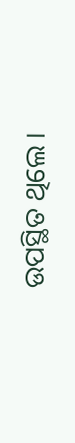ଉପସ୍ଥିତ ଥିଲେ ।